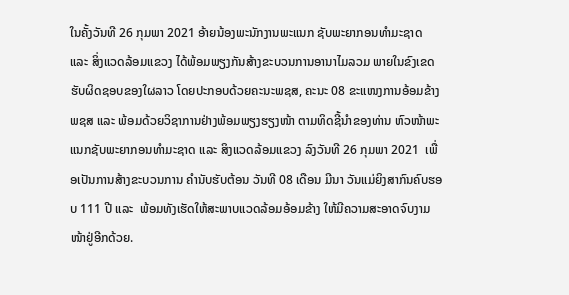ໃນຄັ້ງວັນທີ 26 ກຸມພາ 2021 ອ້າຍນ້ອງພະນັກງານພະແນກ ຊັບພະຍາກອນທຳມະຊາດ ແລະ ສິ່ງແວດລ້ອມແຂວງ ໄດ້ພ້ອມພຽງກັນສ້າງຂະບວນການອານາໄມລວມ ພາຍໃນຂົງເຂດຮັບຜິດຊອບຂອງໃຜລາວ ໂດຍປະກອບດ້ວຍຄະນະພຊສ, ຄະນະ 08 ຂະແໜງການອ້ອມຂ້າງ ພຊສ ແລະ ພ້ອມດ້ວຍວິຊາການຢ່າງພ້ອມພຽງຮຽງໜ້າ ຕາມທິດຊີ້ນຳຂອງທ່ານ ຫົວໜ້າພະແນກຊັບພະຍາກອນທຳມະຊາດ ແລະ ສິງແວດລ້ອມແຂວງ ລົງວັນທີ 26 ກຸມພາ 2021  ເພື່ອເປັນການສ້າງຂະບວນການ ຄໍານັບຮັບຕ້ອນ ວັນທີ 08 ເດືອນ ມີນາ ວັນແມ່ຍິງສາກົນຄົບຮອບ 111 ປີ ແລະ  ພ້ອມທັງເຮັດໃຫ້ສະພາບແວດລ້ອມອ້ອມຂ້າງ ໃຫ້ມີຄວາມສະອາດຈົບງາມໜ້າຢູ່ອີກດ້ວຍ.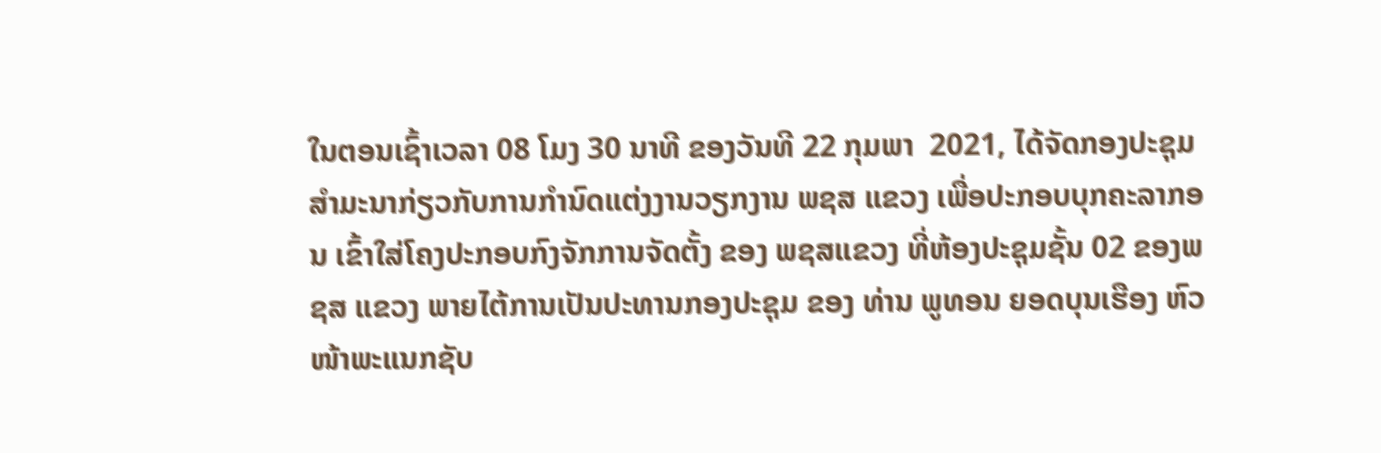ໃນຕອນເຊົ້າເວລາ 08 ໂມງ 30 ນາທີ ຂອງວັນທີ 22 ກຸມພາ  2021, ໄດ້ຈັດກອງປະຊຸມສຳມະນາກ່ຽວກັບການກຳນົດແຕ່ງງານວຽກງານ ພຊສ ແຂວງ ເພື່ອປະກອບບຸກຄະລາກອນ ເຂົ້າໃສ່ໂຄງປະກອບກົງຈັກການຈັດຕັ້ງ ຂອງ ພຊສແຂວງ ທີ່ຫ້ອງປະຊຸມຊັ້ນ 02 ຂອງພຊສ ແຂວງ ພາຍໄຕ້ການເປັນປະທານກອງປະຊຸມ ຂອງ ທ່ານ ພູທອນ ຍອດບຸນເຮືອງ ຫົວໜ້າພະແນກຊັບ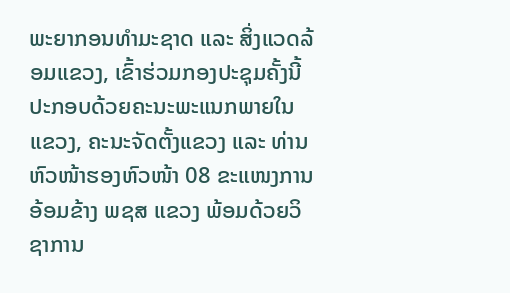ພະຍາກອນທຳມະຊາດ ແລະ ສິ່ງແວດລ້ອມແຂວງ, ເຂົ້າຮ່ວມກອງປະຊຸມຄັ້ງນີ້ປະກອບດ້ວຍຄະນະພະແນກພາຍໃນແຂວງ, ຄະນະຈັດຕັ້ງແຂວງ ແລະ ທ່ານຫົວໜ້າຮອງຫົວໜ້າ 08 ຂະແໜງການອ້ອມຂ້າງ ພຊສ ແຂວງ ພ້ອມດ້ວຍວິຊາການ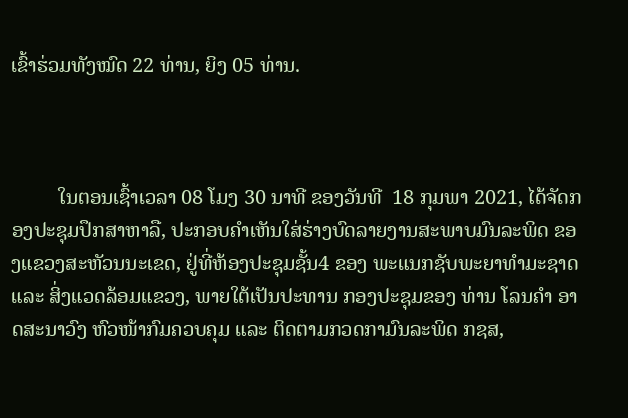ເຂົ້າຮ່ວມທັງໝົດ 22 ທ່ານ, ຍິງ 05 ທ່ານ.



         ໃນຕອນເຊົ້າເວລາ 08 ໂມງ 30 ນາທີ ຂອງວັນທີ  18 ກຸມພາ 2021, ໄດ້ຈັດກອງປະຊຸມປຶກສາຫາລື, ປະກອບຄໍາເຫັນໃສ່ຮ່າງບົດລາຍງານສະພາບມົນລະພິດ ຂອງແຂວງສະຫັວນນະເຂດ, ຢູ່ທີ່ຫ້ອງປະຊຸມຊັ້ນ4 ຂອງ ພະແນກຊັບພະຍາທຳມະຊາດ ແລະ ສິ່ງແວດລ້ອມແຂວງ, ພາຍໃຕ້ເປັນປະທານ ກອງປະຊຸມຂອງ ທ່ານ ໂລນຄຳ ອາດສະນາວົງ ຫົວໜ້າກົມຄວບຄຸມ ແລະ ຕິດຕາມກວດກາມົນລະພິດ ກຊສ,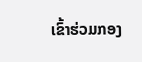ເຂົ້າຮ່ວມກອງ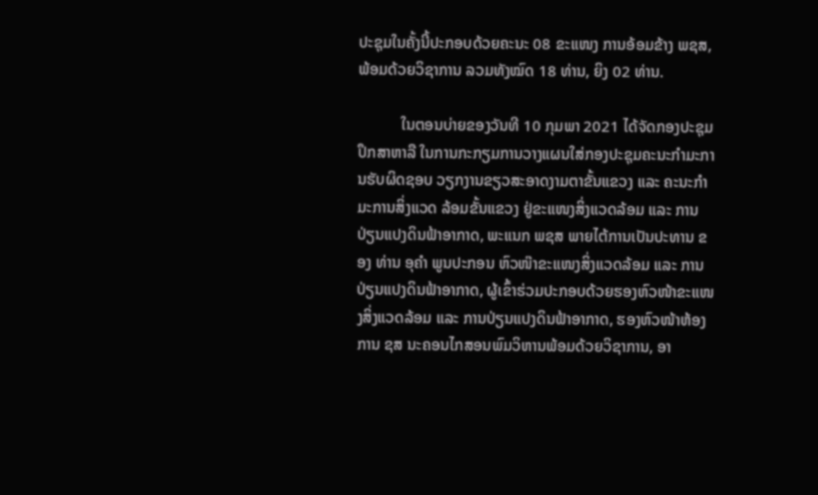ປະຊຸມໃນຄັ້ງນີ້ປະກອບດ້ວຍຄະນະ 08 ຂະແໜງ ການອ້ອມຂ້າງ ພຊສ, ພ້ອມດ້ວຍວິຊາການ ລວມທັງໝົດ 18 ທ່ານ, ຍິງ 02 ທ່ານ.

           ໃນຕອນບ່າຍຂອງວັນທີ 10 ກຸມພາ 2021 ໄດ້ຈັດກອງປະຊຸມປຶກສາຫາລື ໃນການກະກຽມການວາງແຜນໃສ່ກອງປະຊຸມຄະນະກຳມະການຮັບຜິດຊອບ ວຽກງານຂຽວສະອາດງາມຕາຂັ້ນແຂວງ ແລະ ຄະນະກຳມະການສິ່ງແວດ ລ້ອມຂັ້ນແຂວງ ຢູ່ຂະແໜງສິ່ງແວດລ້ອມ ແລະ ການປ່ຽນແປງດິນຟ້າອາກາດ, ພະແນກ ພຊສ ພາຍໄຕ້ການເປັນປະທານ ຂອງ ທ່ານ ອຸຄຳ ພູນປະກອນ ຫົວໜ໊າຂະແໜງສິ່ງແວດລ້ອມ ແລະ ການປ່ຽນແປງດິນຟ້າອາກາດ, ຜູ້ເຂົ້າຮ່ວມປະກອບດ້ວຍຮອງຫົວໜ້າຂະແໜງສິ່ງແວດລ້ອມ ແລະ ການປ່ຽນແປງດິນຟ້າອາກາດ, ຮອງຫົວໜ້າຫ້ອງການ ຊສ ນະຄອນໄກສອນພົມວິຫານພ້ອມດ້ວຍວິຊາການ, ອາ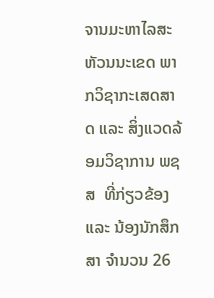ຈານມະຫາໄລສະຫັວນນະເຂດ ພາກວິຊາກະເສດສາດ ແລະ ສິ່ງແວດລ້ອມວິຊາການ ພຊສ  ທີ່ກ່ຽວຂ້ອງ ແລະ ນ້ອງນັກສຶກສາ ຈຳນວນ 26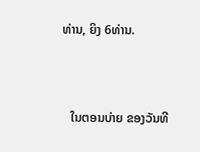ທ່ານ, ຍິງ 6ທ່ານ.



   ໃນຕອນບ່າຍ ຂອງວັນທີ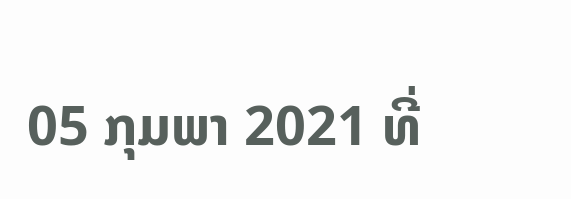05 ກຸມພາ 2021 ທີ່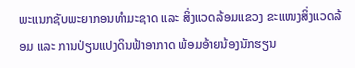ພະແນກຊັບພະຍາກອນທຳມະຊາດ ແລະ ສິ່ງແວດລ້ອມແຂວງ ຂະແໜງສິ່ງແວດລ້ອມ ແລະ ການປ່ຽນແປງດິນຟ້າອາກາດ ພ້ອມອ້າຍນ້ອງນັກຮຽນ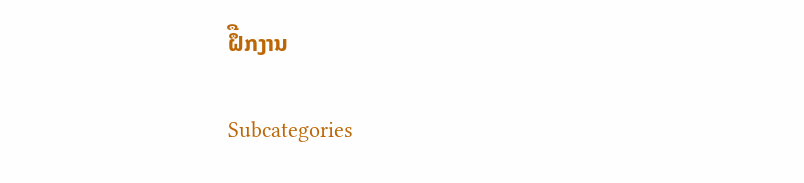ຝຶືກງານ

Subcategories